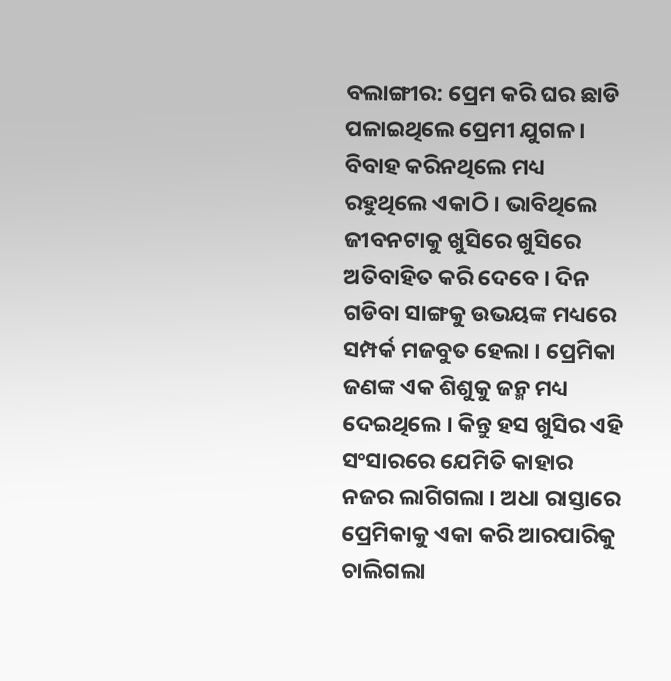ବଲାଙ୍ଗୀର: ପ୍ରେମ କରି ଘର ଛାଡି ପଳାଇଥିଲେ ପ୍ରେମୀ ଯୁଗଳ । ବିବାହ କରିନଥିଲେ ମଧ୍ୟ ରହୁଥିଲେ ଏକାଠି । ଭାବିଥିଲେ ଜୀବନଟାକୁ ଖୁସିରେ ଖୁସିରେ ଅତିବାହିତ କରି ଦେବେ । ଦିନ ଗଡିବା ସାଙ୍ଗକୁ ଉଭୟଙ୍କ ମଧ୍ୟରେ ସମ୍ପର୍କ ମଜବୁତ ହେଲା । ପ୍ରେମିକା ଜଣଙ୍କ ଏକ ଶିଶୁକୁ ଜନ୍ମ ମଧ୍ୟ ଦେଇଥିଲେ । କିନ୍ତୁ ହସ ଖୁସିର ଏହି ସଂସାରରେ ଯେମିତି କାହାର ନଜର ଲାଗିଗଲା । ଅଧା ରାସ୍ତାରେ ପ୍ରେମିକାକୁ ଏକା କରି ଆରପାରିକୁ ଚାଲିଗଲା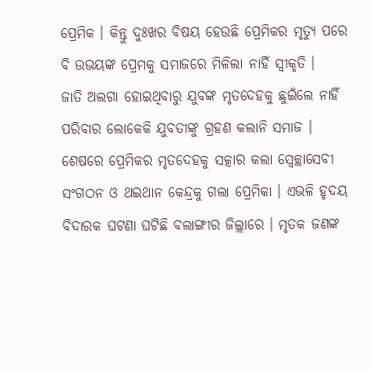ପ୍ରେମିକ । କିନ୍ତୁ ଦୁଃଖର ବିଷୟ ହେଉଛି ପ୍ରେମିକର ମୃତ୍ୟୁ ପରେ ବି ଉଭୟଙ୍କ ପ୍ରେମକୁ ସମାଜରେ ମିଳିଲା ନାହିଁ ସ୍ବୀକୃତି ।
ଜାତି ଅଲଗା ହୋଇଥିବାରୁ ଯୁବଙ୍କ ମୃତଦେହକୁ ଛୁଇଁଲେ ନାହିଁ ପରିବାର ଲୋକେକି ଯୁବତୀଙ୍କୁ ଗ୍ରହଣ କଲାନି ସମାଜ । ଶେଷରେ ପ୍ରେମିକର ମୃତଦେହକୁ ସତ୍କାର କଲା ସ୍ୱେଚ୍ଛାସେବୀ ସଂଗଠନ ଓ ଥଇଥାନ କେନ୍ଦ୍ରକୁ ଗଲା ପ୍ରେମିକା । ଏଭଳି ହୃଦୟ ବିଦାରକ ଘଟଣା ଘଟିଛି ବଲାଙ୍ଗୀର ଜିଲ୍ଲାରେ । ମୃତକ ଜଣଙ୍କ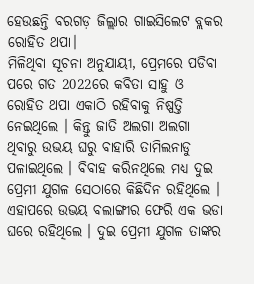ହେଉଛନ୍ତି ବରଗଡ଼ ଜିଲ୍ଲାର ଗାଇସିଲେଟ ବ୍ଲକର ରୋହିତ ଥପା।
ମିଳିଥିବା ସୂଚନା ଅନୁଯାୟୀ, ପ୍ରେମରେ ପଡିବା ପରେ ଗତ 2022ରେ କବିତା ସାହୁ ଓ ରୋହିତ ଥପା ଏକାଠି ରହିବାକୁ ନିଷ୍ପତ୍ତି ନେଇଥିଲେ । କିନ୍ତୁ ଜାତି ଅଲଗା ଅଲଗା ଥିବାରୁ ଉଭୟ ଘରୁ ବାହାରି ତାମିଲନାଡୁ ପଳାଇଥିଲେ । ବିବାହ କରିନଥିଲେ ମଧ୍ୟ ଦୁଇ ପ୍ରେମୀ ଯୁଗଳ ସେଠାରେ କିଛିଦିନ ରହିଥିଲେ । ଏହାପରେ ଉଭୟ ବଲାଙ୍ଗୀର ଫେରି ଏକ ଭଡା ଘରେ ରହିଥିଲେ । ଦୁଇ ପ୍ରେମୀ ଯୁଗଳ ତାଙ୍କର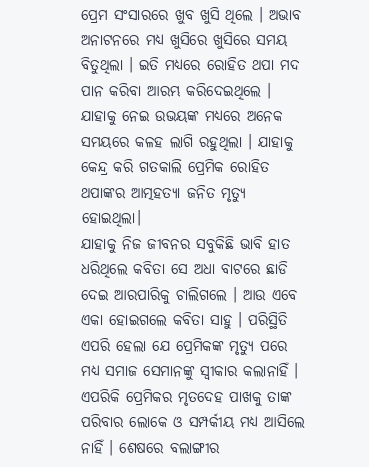ପ୍ରେମ ସଂସାରରେ ଖୁବ ଖୁସି ଥିଲେ । ଅଭାବ ଅନାଟନରେ ମଧ୍ୟ ଖୁସିରେ ଖୁସିରେ ସମୟ ବିତୁଥିଲା । ଇତି ମଧ୍ୟରେ ରୋହିତ ଥପା ମଦ ପାନ କରିବା ଆରମ୍ଭ କରିଦେଇଥିଲେ । ଯାହାକୁ ନେଇ ଉଭୟଙ୍କ ମଧ୍ୟରେ ଅନେକ ସମୟରେ କଳହ ଲାଗି ରହୁଥିଲା । ଯାହାକୁ କେନ୍ଦ୍ର କରି ଗତକାଲି ପ୍ରେମିକ ରୋହିତ ଥପାଙ୍କର ଆତ୍ମହତ୍ୟା ଜନିତ ମୃତ୍ୟୁ ହୋଇଥିଲା।
ଯାହାକୁ ନିଜ ଜୀବନର ସବୁକିଛି ଭାବି ହାତ ଧରିଥିଲେ କବିତା ସେ ଅଧା ବାଟରେ ଛାଡି ଦେଇ ଆରପାରିକୁ ଚାଲିଗଲେ । ଆଉ ଏବେ ଏକା ହୋଇଗଲେ କବିତା ସାହୁ । ପରିସ୍ଥିତି ଏପରି ହେଲା ଯେ ପ୍ରେମିକଙ୍କ ମୃତ୍ୟୁ ପରେ ମଧ୍ୟ ସମାଜ ସେମାନଙ୍କୁ ସ୍ୱୀକାର କଲାନାହିଁ । ଏପରିକି ପ୍ରେମିକର ମୃତଦେହ ପାଖକୁ ତାଙ୍କ ପରିବାର ଲୋକେ ଓ ସମ୍ପର୍କୀୟ ମଧ୍ୟ ଆସିଲେ ନାହିଁ । ଶେଷରେ ବଲାଙ୍ଗୀର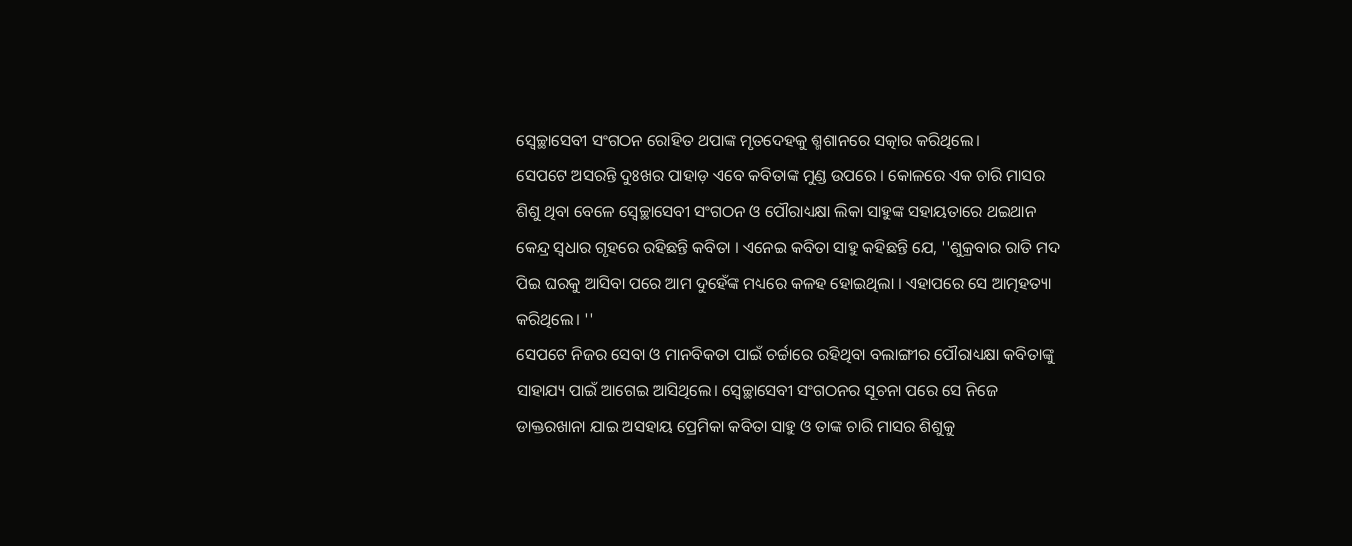ସ୍ୱେଚ୍ଛାସେବୀ ସଂଗଠନ ରୋହିତ ଥପାଙ୍କ ମୃତଦେହକୁ ଶ୍ମଶାନରେ ସତ୍କାର କରିଥିଲେ।
ସେପଟେ ଅସରନ୍ତି ଦୁଃଖର ପାହାଡ଼ ଏବେ କବିତାଙ୍କ ମୁଣ୍ଡ ଉପରେ । କୋଳରେ ଏକ ଚାରି ମାସର ଶିଶୁ ଥିବା ବେଳେ ସ୍ବେଚ୍ଛାସେବୀ ସଂଗଠନ ଓ ପୌରାଧ୍ୟକ୍ଷା ଲିକା ସାହୁଙ୍କ ସହାୟତାରେ ଥଇଥାନ କେନ୍ଦ୍ର ସ୍ୱଧାର ଗୃହରେ ରହିଛନ୍ତି କବିତା । ଏନେଇ କବିତା ସାହୁ କହିଛନ୍ତି ଯେ, ''ଶୁକ୍ରବାର ରାତି ମଦ ପିଇ ଘରକୁ ଆସିବା ପରେ ଆମ ଦୁହେଁଙ୍କ ମଧ୍ୟରେ କଳହ ହୋଇଥିଲା । ଏହାପରେ ସେ ଆତ୍ମହତ୍ୟା କରିଥିଲେ। ''
ସେପଟେ ନିଜର ସେବା ଓ ମାନବିକତା ପାଇଁ ଚର୍ଚ୍ଚାରେ ରହିଥିବା ବଲାଙ୍ଗୀର ପୌରାଧ୍ୟକ୍ଷା କବିତାଙ୍କୁ ସାହାଯ୍ୟ ପାଇଁ ଆଗେଇ ଆସିଥିଲେ। ସ୍ବେଚ୍ଛାସେବୀ ସଂଗଠନର ସୂଚନା ପରେ ସେ ନିଜେ ଡାକ୍ତରଖାନା ଯାଇ ଅସହାୟ ପ୍ରେମିକା କବିତା ସାହୁ ଓ ତାଙ୍କ ଚାରି ମାସର ଶିଶୁକୁ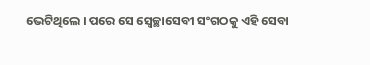ଭେଟିଥିଲେ । ପରେ ସେ ସ୍ବେଚ୍ଛାସେବୀ ସଂଗଠକୁ ଏହି ସେବା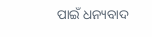ପାଇଁ ଧନ୍ୟବାଦ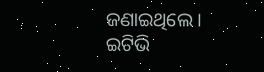ଜଣାଇଥିଲେ ।
ଇଟିଭି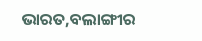ଭାରତ,ବଲାଙ୍ଗୀର